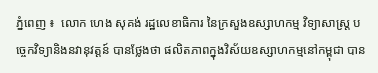ភ្នំពេញ ៖  លោក ហេង សុគង់ រដ្ឋលេខាធិការ នៃក្រសួងឧស្សាហកម្ម វិទ្យាសាស្រ្ត បច្ចេកវិទ្យានិងនវានុវត្តន៍ បានថ្លែងថា ផលិតភាពក្នុងវិស័យឧស្សាហកម្មនៅកម្ពុជា បាន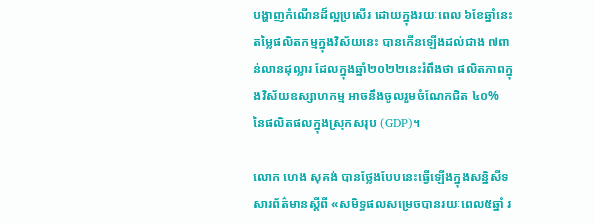បង្ហាញកំណើនដ៏ល្អប្រសើរ ដោយក្នុងរយៈពេល ៦ខែឆ្នាំនេះ តម្លៃផលិតកម្មក្នុងវិស័យនេះ បានកើនឡើងដល់ជាង ៧ពាន់លានដុល្លារ ដែលក្នុងឆ្នាំ២០២២នេះរំពឹងថា ផលិតភាពក្នុងវិស័យឧស្សាហកម្ម អាចនឹងចូលរួមចំណែកជិត ៤០% នៃផលិតផលក្នុងស្រុកសរុប (GDP)។

លោក ហេង សុគង់ បានថ្លែងបែបនេះធ្វើឡើងក្នុងសន្និសីទសារព័ត៌មានស្តីពី «សមិទ្ធផលសម្រេចបានរយៈពេល៥ឆ្នាំ រ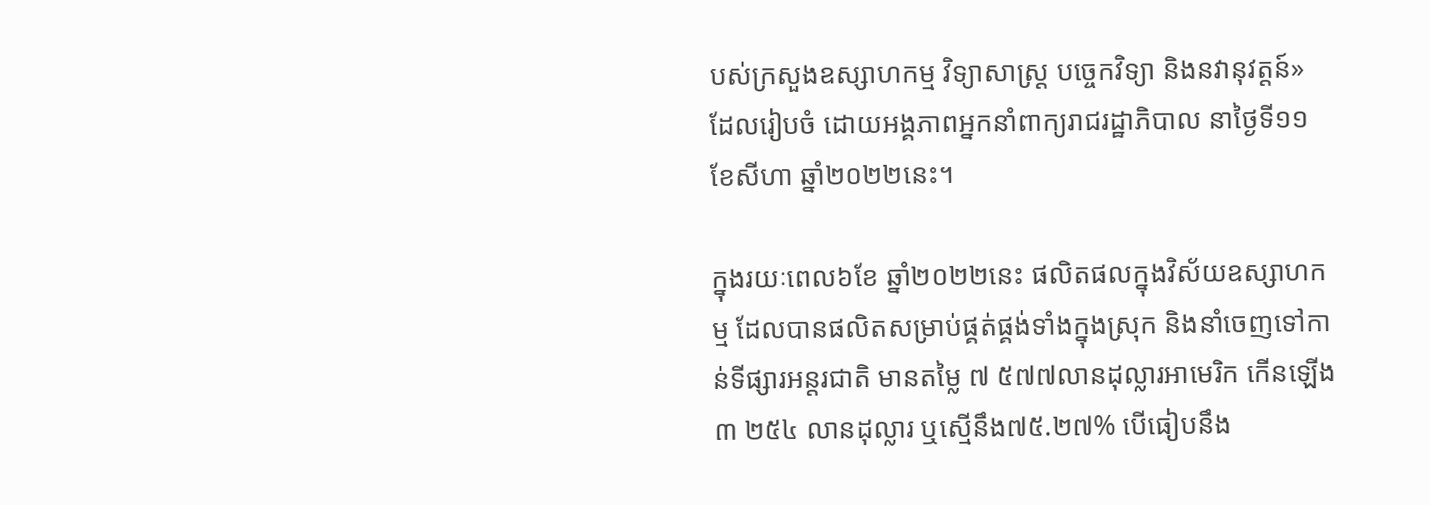បស់ក្រសួងឧស្សាហកម្ម វិទ្យាសាស្ដ្រ បច្ចេកវិទ្យា និងនវានុវត្តន៍» ដែលរៀបចំ ដោយអង្គភាពអ្នកនាំពាក្យរាជរដ្ឋាភិបាល នាថ្ងៃទី១១ ខែសីហា ឆ្នាំ២០២២នេះ។

ក្នុងរយៈពេល៦ខែ ឆ្នាំ២០២២នេះ ផលិតផលក្នុងវិស័យឧស្សាហកម្ម ដែលបានផលិតសម្រាប់ផ្គត់ផ្គង់ទាំងក្នុងស្រុក និងនាំចេញទៅកាន់ទីផ្សារអន្តរជាតិ មានតម្លៃ ៧ ៥៧៧លានដុល្លារអាមេរិក កើនឡើង៣ ២៥៤ លានដុល្លារ ឬស្មើនឹង៧៥.២៧% បើធៀបនឹង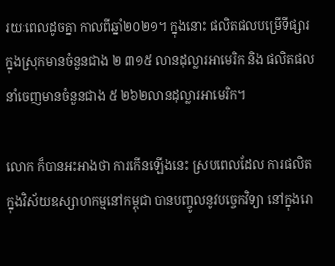រយៈពេលដូចគ្នា កាលពីឆ្នាំ២០២១។ ក្នុងនោះ ផលិតផលបម្រើទីផ្សារក្នុងស្រុកមានចំនួនជាង ២ ៣១៥ លានដុល្លារអាមេរិក និង ផលិតផលនាំចេញមានចំនួនជាង ៥ ២៦២លានដុល្លារអាមេរិក។

លោក ក៏បានអះអាងថា ការកើនឡើងនេះ ស្របពេលដែល ការផលិតក្នុងវិស័យឧស្សាហកម្មនៅកម្ពុជា បានបញ្ចូលនូវបច្ចេកវិទ្យា នៅក្នុងរោ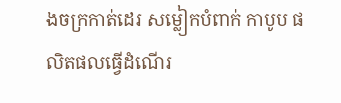ងចក្រកាត់ដេរ សម្លៀកបំពាក់ កាបូប ផលិតផលធ្វើដំណើរ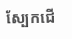ស្បែកជើ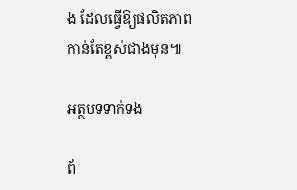ង ដែលធ្វើឱ្យផលិតភាពកាន់តែខ្ពស់ជាងមុន៕

អត្ថបទទាក់ទង

ព័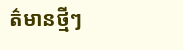ត៌មានថ្មីៗ